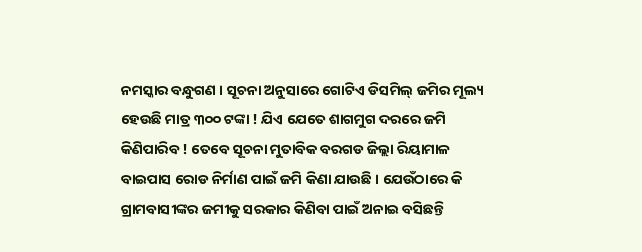ନମସ୍କାର ବନ୍ଧୁଗଣ । ସୂଚନା ଅନୁସାରେ ଗୋଟିଏ ଡିସମିଲ୍ ଜମିର ମୂଲ୍ୟ ହେଉଛି ମାତ୍ର ୩୦୦ ଟଙ୍କା ! ଯିଏ ଯେତେ ଶାଗମୁଗ ଦରରେ ଜମି କିଣିପାରିବ ! ତେବେ ସୂଚନା ମୁତାବିକ ବରଗଡ ଜିଲ୍ଲା ରିୟାମାଳ ବାଇପାସ ରୋଡ ନିର୍ମାଣ ପାଇଁ ଜମି କିଣା ଯାଉଛି । ଯେଉଁଠାରେ କି ଗ୍ରାମବାସୀଙ୍କର ଜମୀକୁ ସରକାର କିଣିବା ପାଇଁ ଅନାଇ ବସିଛନ୍ତି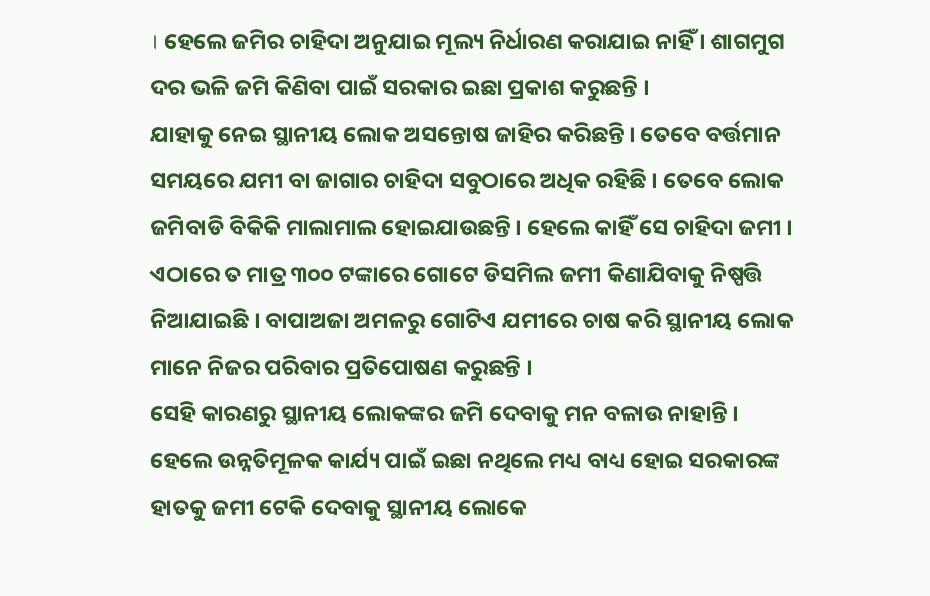। ହେଲେ ଜମିର ଚାହିଦା ଅନୁଯାଇ ମୂଲ୍ୟ ନିର୍ଧାରଣ କରାଯାଇ ନାହିଁ । ଶାଗମୁଗ ଦର ଭଳି ଜମି କିଣିବା ପାଇଁ ସରକାର ଇଛା ପ୍ରକାଶ କରୁଛନ୍ତି ।
ଯାହାକୁ ନେଇ ସ୍ଥାନୀୟ ଲୋକ ଅସନ୍ତୋଷ ଜାହିର କରିଛନ୍ତି । ତେବେ ବର୍ତ୍ତମାନ ସମୟରେ ଯମୀ ବା ଜାଗାର ଚାହିଦା ସବୁଠାରେ ଅଧିକ ରହିଛି । ତେବେ ଲୋକ ଜମିବାଡି ବିକିକି ମାଲାମାଲ ହୋଇଯାଉଛନ୍ତି । ହେଲେ କାହିଁ ସେ ଚାହିଦା ଜମୀ । ଏଠାରେ ତ ମାତ୍ର ୩୦୦ ଟଙ୍କାରେ ଗୋଟେ ଡିସମିଲ ଜମୀ କିଣାଯିବାକୁ ନିଷ୍ପତ୍ତି ନିଆଯାଇଛି । ବାପାଅଜା ଅମଳରୁ ଗୋଟିଏ ଯମୀରେ ଚାଷ କରି ସ୍ଥାନୀୟ ଲୋକ ମାନେ ନିଜର ପରିବାର ପ୍ରତିପୋଷଣ କରୁଛନ୍ତି ।
ସେହି କାରଣରୁ ସ୍ଥାନୀୟ ଲୋକଙ୍କର ଜମି ଦେବାକୁ ମନ ବଳାଉ ନାହାନ୍ତି । ହେଲେ ଉନ୍ନତିମୂଳକ କାର୍ଯ୍ୟ ପାଇଁ ଇଛା ନଥିଲେ ମଧ୍ୟ ବାଧ୍ୟ ହୋଇ ସରକାରଙ୍କ ହାତକୁ ଜମୀ ଟେକି ଦେବାକୁ ସ୍ଥାନୀୟ ଲୋକେ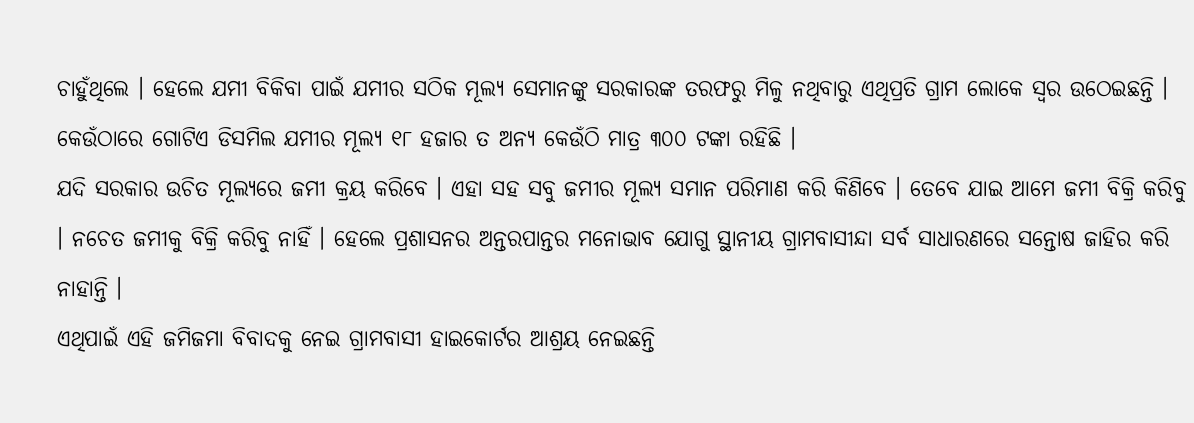ଚାହୁଁଥିଲେ । ହେଲେ ଯମୀ ବିକିବା ପାଇଁ ଯମୀର ସଠିକ ମୂଲ୍ୟ ସେମାନଙ୍କୁ ସରକାରଙ୍କ ତରଫରୁ ମିଳୁ ନଥିବାରୁ ଏଥିପ୍ରତି ଗ୍ରାମ ଲୋକେ ସ୍ଵର ଉଠେଇଛନ୍ତି । କେଉଁଠାରେ ଗୋଟିଏ ଡିସମିଲ ଯମୀର ମୂଲ୍ୟ ୧୮ ହଜାର ତ ଅନ୍ୟ କେଉଁଠି ମାତ୍ର ୩୦୦ ଟଙ୍କା ରହିଛି ।
ଯଦି ସରକାର ଉଚିତ ମୂଲ୍ୟରେ ଜମୀ କ୍ରୟ କରିବେ । ଏହା ସହ ସବୁ ଜମୀର ମୂଲ୍ୟ ସମାନ ପରିମାଣ କରି କିଣିବେ । ତେବେ ଯାଇ ଆମେ ଜମୀ ବିକ୍ରି କରିବୁ । ନଚେତ ଜମୀକୁ ବିକ୍ରି କରିବୁ ନାହିଁ । ହେଲେ ପ୍ରଶାସନର ଅନ୍ତରପାନ୍ତର ମନୋଭାବ ଯୋଗୁ ସ୍ଥାନୀୟ ଗ୍ରାମବାସୀନ୍ଦା ସର୍ବ ସାଧାରଣରେ ସନ୍ତୋଷ ଜାହିର କରି ନାହାନ୍ତି ।
ଏଥିପାଇଁ ଏହି ଜମିଜମା ବିବାଦକୁ ନେଇ ଗ୍ରାମବାସୀ ହାଇକୋର୍ଟର ଆଶ୍ରୟ ନେଇଛନ୍ତି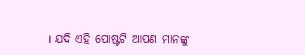। ଯଦି ଏହି ପୋଷ୍ଟଟି ଆପଣ ମାନଙ୍କୁ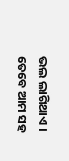ଭଲ ଲାଗିଥାଏ । ତେବେ ଆମ ସହ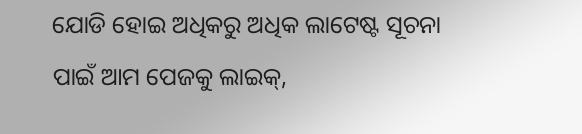ଯୋଡି ହୋଇ ଅଧିକରୁ ଅଧିକ ଲାଟେଷ୍ଟ ସୂଚନା ପାଇଁ ଆମ ପେଜକୁ ଲାଇକ୍,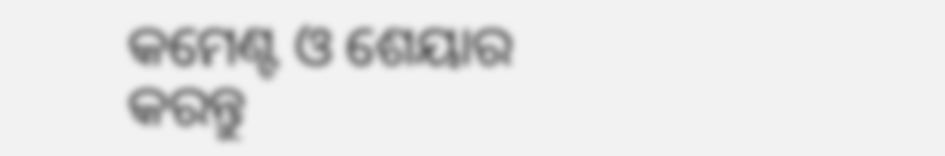କମେଣ୍ଟ ଓ ଶେୟାର କରନ୍ତୁ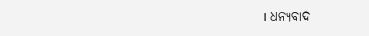। ଧନ୍ୟବାଦ